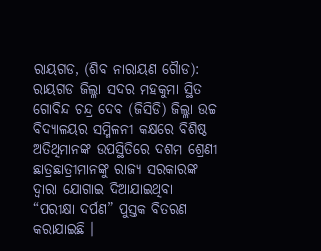ରାୟଗଡ, (ଶିବ ନାରାୟଣ ଗୈାଡ): ରାୟଗଡ ଜିଲ୍ଳା ସଦର ମହକୁମା ସ୍ଥିତ ଗୋବିନ୍ଦ ଚନ୍ଦ୍ର ଦେବ (ଜିସିଡି) ଜିଲ୍ଳା ଉଚ୍ଚ ବିଦ୍ୟାଳୟର ସମ୍ମିଳନୀ କକ୍ଷରେ ବିଶିଷ୍ଠ ଅତିଥିମାନଙ୍କ ଉପସ୍ଥିତିରେ ଦଶମ ଶ୍ରେଣୀ ଛାତ୍ରଛାତ୍ରୀମାନଙ୍କୁ ରାଜ୍ୟ ସରକାରଙ୍କ ଦ୍ୱାରା ଯୋଗାଇ ଦିଆଯାଇଥିବା “ପରୀକ୍ଷା ଦର୍ପଣ” ପୁସ୍ତକ ବିତରଣ କରାଯାଇଛି ।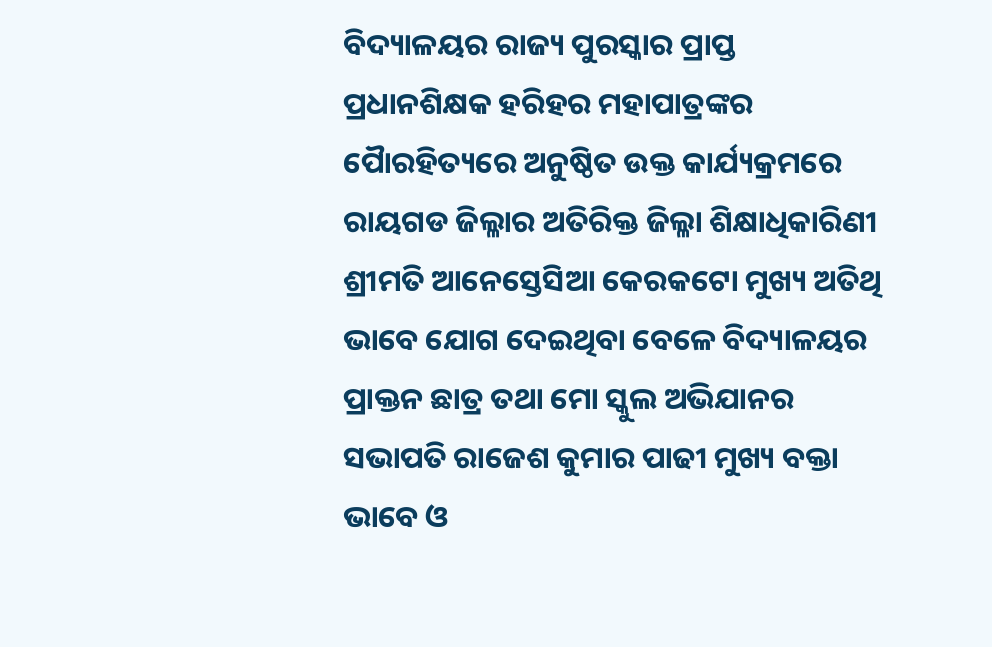ବିଦ୍ୟାଳୟର ରାଜ୍ୟ ପୁରସ୍କାର ପ୍ରାପ୍ତ ପ୍ରଧାନଶିକ୍ଷକ ହରିହର ମହାପାତ୍ରଙ୍କର ପୈାରହିତ୍ୟରେ ଅନୁଷ୍ଠିତ ଉକ୍ତ କାର୍ଯ୍ୟକ୍ରମରେ ରାୟଗଡ ଜିଲ୍ଳାର ଅତିରିକ୍ତ ଜିଲ୍ଳା ଶିକ୍ଷାଧିକାରିଣୀ ଶ୍ରୀମତି ଆନେସ୍ତେସିଆ କେରକଟୋ ମୁଖ୍ୟ ଅତିଥି ଭାବେ ଯୋଗ ଦେଇଥିବା ବେଳେ ବିଦ୍ୟାଳୟର ପ୍ରାକ୍ତନ ଛାତ୍ର ତଥା ମୋ ସ୍କୁଲ ଅଭିଯାନର ସଭାପତି ରାଜେଶ କୁମାର ପାଢୀ ମୁଖ୍ୟ ବକ୍ତା ଭାବେ ଓ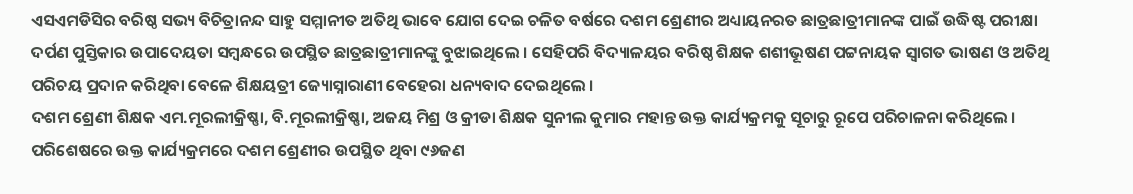ଏସଏମଡିସିର ବରିଷ୍ଠ ସଭ୍ୟ ବିଚିତ୍ରାନନ୍ଦ ସାହୁ ସମ୍ମାନୀତ ଅତିଥି ଭାବେ ଯୋଗ ଦେଇ ଚଳିତ ବର୍ଷରେ ଦଶମ ଶ୍ରେଣୀର ଅଧ୍ୟାୟନରତ ଛାତ୍ରଛାତ୍ରୀମାନଙ୍କ ପାଇଁ ଉଦ୍ଧିଷ୍ଟ ପରୀକ୍ଷା ଦର୍ପଣ ପୁସ୍ତିକାର ଉପାଦେୟତା ସମ୍ବନ୍ଧରେ ଉପସ୍ଥିତ ଛାତ୍ରଛାତ୍ରୀମାନଙ୍କୁ ବୁଝାଇଥିଲେ । ସେହିପରି ବିଦ୍ୟାଳୟର ବରିଷ୍ଠ ଶିକ୍ଷକ ଶଶୀଭୂଷଣ ପଟ୍ଟନାୟକ ସ୍ୱାଗତ ଭାଷଣ ଓ ଅତିଥି ପରିଚୟ ପ୍ରଦାନ କରିଥିବା ବେଳେ ଶିକ୍ଷୟତ୍ରୀ ଜ୍ୟୋସ୍ନାରାଣୀ ବେହେରା ଧନ୍ୟବାଦ ଦେଇଥିଲେ ।
ଦଶମ ଶ୍ରେଣୀ ଶିକ୍ଷକ ଏମ.ମୂରଲୀକ୍ରିଷ୍ଣା, ବି.ମୂରଲୀକ୍ରିଷ୍ଣା, ଅଜୟ ମିଶ୍ର ଓ କ୍ରୀଡା ଶିକ୍ଷକ ସୁନୀଲ କୁମାର ମହାନ୍ତ ଉକ୍ତ କାର୍ଯ୍ୟକ୍ରମକୁ ସୂଚାରୁ ରୂପେ ପରିଚାଳନା କରିଥିଲେ । ପରିଶେଷରେ ଉକ୍ତ କାର୍ଯ୍ୟକ୍ରମରେ ଦଶମ ଶ୍ରେଣୀର ଉପସ୍ଥିତ ଥିବା ୯୬ଜଣ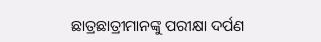ଛାତ୍ରଛାତ୍ରୀମାନଙ୍କୁ ପରୀକ୍ଷା ଦର୍ପଣ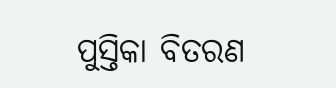ପୁସ୍ତିକା ବିତରଣ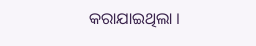କରାଯାଇଥିଲା ।